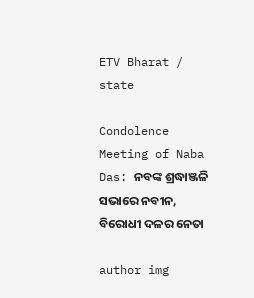ETV Bharat / state

Condolence Meeting of Naba Das: ନବଙ୍କ ଶ୍ରଦ୍ଧାଞ୍ଜଳି ସଭାରେ ନବୀନ, ବିରୋଧୀ ଦଳର ନେତା

author img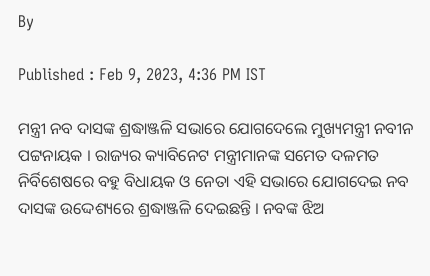By

Published : Feb 9, 2023, 4:36 PM IST

ମନ୍ତ୍ରୀ ନବ ଦାସଙ୍କ ଶ୍ରଦ୍ଧାଞ୍ଜଳି ସଭାରେ ଯୋଗଦେଲେ ମୁଖ୍ୟମନ୍ତ୍ରୀ ନବୀନ ପଟ୍ଟନାୟକ । ରାଜ୍ୟର କ୍ୟାବିନେଟ ମନ୍ତ୍ରୀମାନଙ୍କ ସମେତ ଦଳମତ ନିର୍ବିଶେଷରେ ବହୁ ବିଧାୟକ ଓ ନେତା ଏହି ସଭାରେ ଯୋଗଦେଇ ନବ ଦାସଙ୍କ ଉଦ୍ଦେଶ୍ୟରେ ଶ୍ରଦ୍ଧାଞ୍ଜଳି ଦେଇଛନ୍ତି । ନବଙ୍କ ଝିଅ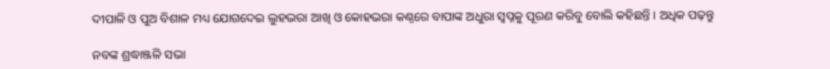ଦୀପାଳି ଓ ପୁଅ ବିଶାଳ ମଧ୍ୟ ଯୋଗଦେଇ ଲୁହଭରା ଆଖି ଓ କୋହଭରା କଣ୍ଠରେ ବାପାଙ୍କ ଅଧୁରା ସ୍ବପ୍ନକୁ ପୂରଣ କରିବୁ ବୋଲି କହିଛନ୍ତି । ଅଧିକ ପଢ଼ନ୍ତୁ

ନବଙ୍କ ଶ୍ରଦ୍ଧାଞ୍ଜଳି ସଭା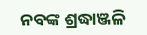ନବଙ୍କ ଶ୍ରଦ୍ଧାଞ୍ଜଳି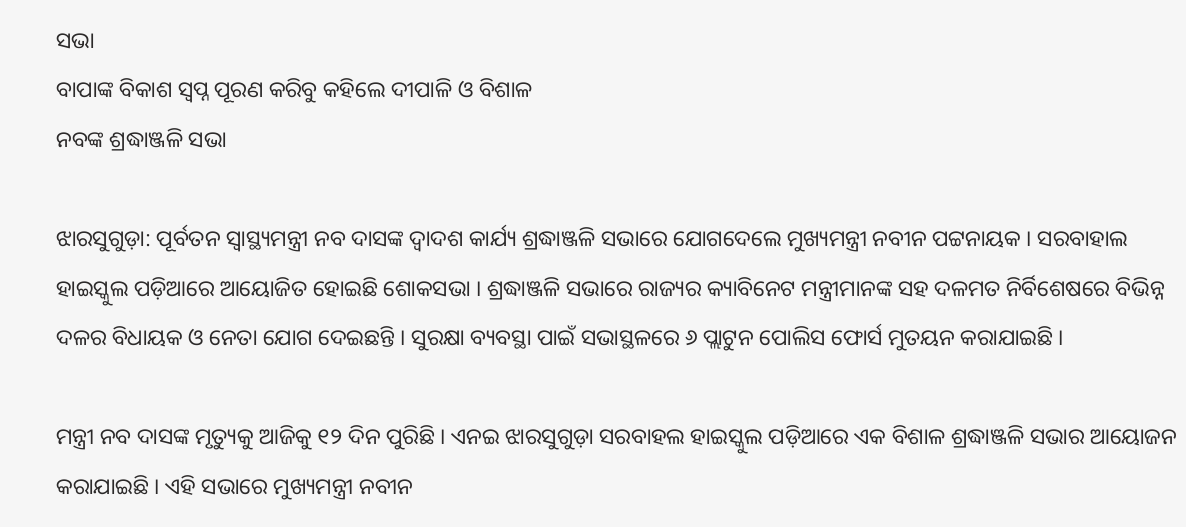ସଭା
ବାପାଙ୍କ ବିକାଶ ସ୍ବପ୍ନ ପୂରଣ କରିବୁ କହିଲେ ଦୀପାଳି ଓ ବିଶାଳ
ନବଙ୍କ ଶ୍ରଦ୍ଧାଞ୍ଜଳି ସଭା

ଝାରସୁଗୁଡ଼ା: ପୂର୍ବତନ ସ୍ବାସ୍ଥ୍ୟମନ୍ତ୍ରୀ ନବ ଦାସଙ୍କ ଦ୍ବାଦଶ କାର୍ଯ୍ୟ ଶ୍ରଦ୍ଧାଞ୍ଜଳି ସଭାରେ ଯୋଗଦେଲେ ମୁଖ୍ୟମନ୍ତ୍ରୀ ନବୀନ ପଟ୍ଟନାୟକ । ସରବାହାଲ ହାଇସ୍କୁଲ ପଡ଼ିଆରେ ଆୟୋଜିତ ହୋଇଛି ଶୋକସଭା । ଶ୍ରଦ୍ଧାଞ୍ଜଳି ସଭାରେ ରାଜ୍ୟର କ୍ୟାବିନେଟ ମନ୍ତ୍ରୀମାନଙ୍କ ସହ ଦଳମତ ନିର୍ବିଶେଷରେ ବିଭିନ୍ନ ଦଳର ବିଧାୟକ ଓ ନେତା ଯୋଗ ଦେଇଛନ୍ତି । ସୁରକ୍ଷା ବ୍ୟବସ୍ଥା ପାଇଁ ସଭାସ୍ଥଳରେ ୬ ପ୍ଲାଟୁନ ପୋଲିସ ଫୋର୍ସ ମୁତୟନ କରାଯାଇଛି ।

ମନ୍ତ୍ରୀ ନବ ଦାସଙ୍କ ମୃତ୍ୟୁକୁ ଆଜିକୁ ୧୨ ଦିନ ପୁରିଛି । ଏନଇ ଝାରସୁଗୁଡ଼ା ସରବାହଲ ହାଇସ୍କୁଲ ପଡ଼ିଆରେ ଏକ ବିଶାଳ ଶ୍ରଦ୍ଧାଞ୍ଜଳି ସଭାର ଆୟୋଜନ କରାଯାଇଛି । ଏହି ସଭାରେ ମୁଖ୍ୟମନ୍ତ୍ରୀ ନବୀନ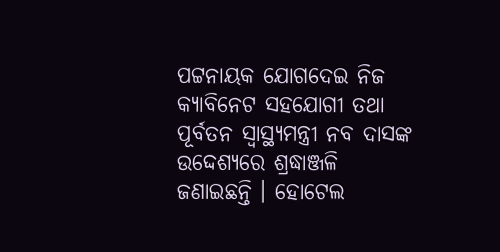ପଟ୍ଟନାୟକ ଯୋଗଦେଇ ନିଜ କ୍ୟାବିନେଟ ସହଯୋଗୀ ତଥା ପୂର୍ବତନ ସ୍ବାସ୍ଥ୍ୟମନ୍ତ୍ରୀ ନବ ଦାସଙ୍କ ଉଦ୍ଦେଶ୍ୟରେ ଶ୍ରଦ୍ଧାଞ୍ଜଳି ଜଣାଇଛନ୍ତି । ହୋଟେଲ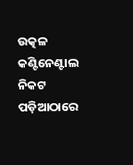ଉତ୍କଳ କଣ୍ଟିନେଣ୍ଟାଲ ନିକଟ ପଡ଼ିଆଠାରେ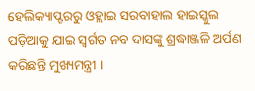ହେଲିକ୍ୟାପ୍ଟରରୁ ଓହ୍ଲାଇ ସରବାହାଲ ହାଇସ୍କୁଲ ପଡ଼ିଆକୁ ଯାଇ ସ୍ବର୍ଗତ ନବ ଦାସଙ୍କୁ ଶ୍ରଦ୍ଧାଞ୍ଜଳି ଅର୍ପଣ କରିଛନ୍ତି ମୁଖ୍ୟମନ୍ତ୍ରୀ ।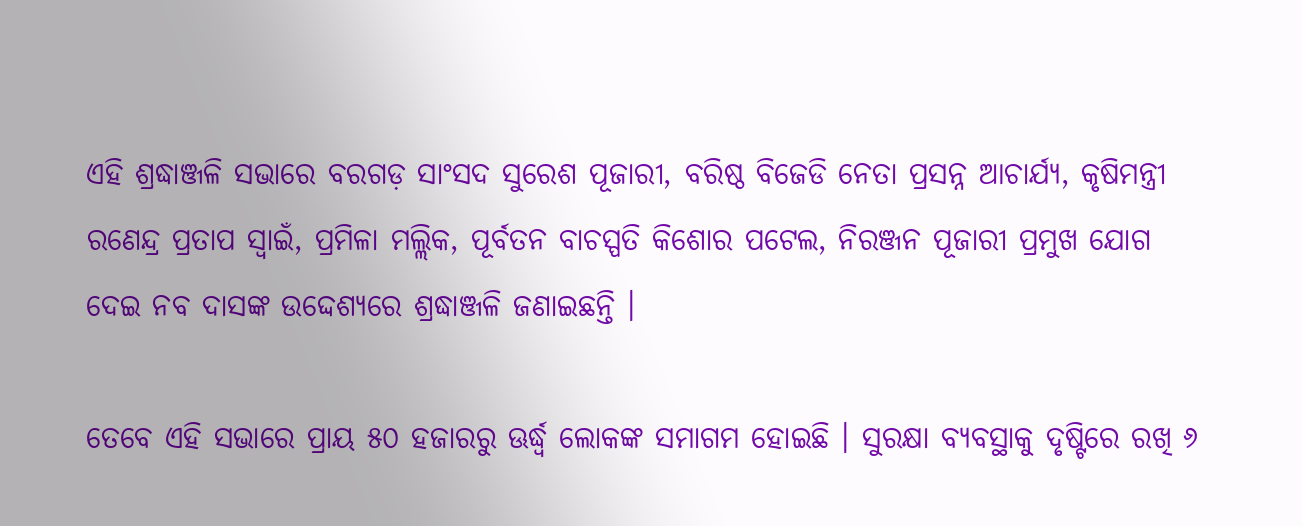ଏହି ଶ୍ରଦ୍ଧାଞ୍ଜଳି ସଭାରେ ବରଗଡ଼ ସାଂସଦ ସୁରେଶ ପୂଜାରୀ, ବରିଷ୍ଠ ବିଜେଡି ନେତା ପ୍ରସନ୍ନ ଆଚାର୍ଯ୍ୟ, କୃଷିମନ୍ତ୍ରୀ ରଣେନ୍ଦ୍ର ପ୍ରତାପ ସ୍ବାଇଁ, ପ୍ରମିଳା ମଲ୍ଲିକ, ପୂର୍ବତନ ବାଚସ୍ପତି କିଶୋର ପଟେଲ, ନିରଞ୍ଜନ ପୂଜାରୀ ପ୍ରମୁଖ ଯୋଗ ଦେଇ ନବ ଦାସଙ୍କ ଉଦ୍ଦେଶ୍ୟରେ ଶ୍ରଦ୍ଧାଞ୍ଜଳି ଜଣାଇଛନ୍ତି ।

ତେବେ ଏହି ସଭାରେ ପ୍ରାୟ ୫୦ ହଜାରରୁ ଊର୍ଦ୍ଧ୍ବ ଲୋକଙ୍କ ସମାଗମ ହୋଇଛି । ସୁରକ୍ଷା ବ୍ୟବସ୍ଥାକୁ ଦୃଷ୍ଟିରେ ରଖି ୬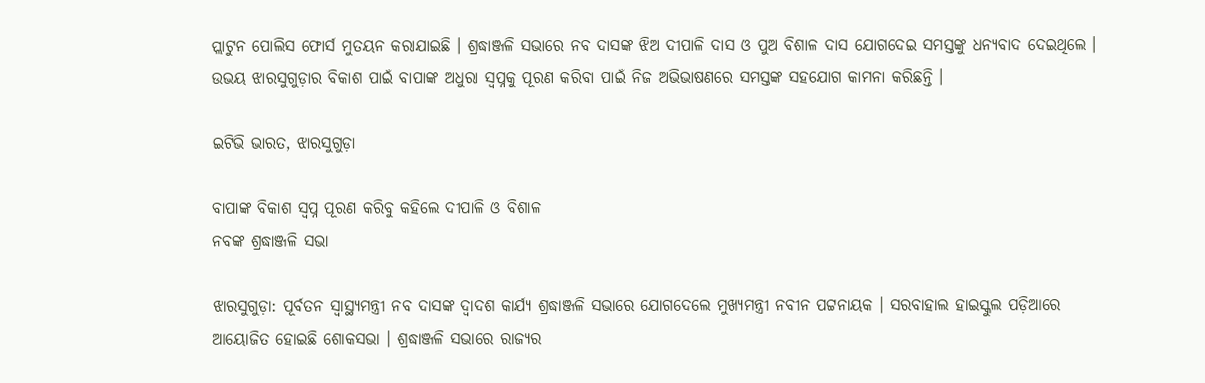ପ୍ଲାଟୁନ ପୋଲିସ ଫୋର୍ସ ମୁତୟନ କରାଯାଇଛି । ଶ୍ରଦ୍ଧାଞ୍ଜଳି ସଭାରେ ନବ ଦାସଙ୍କ ଝିଅ ଦୀପାଳି ଦାସ ଓ ପୁଅ ବିଶାଳ ଦାସ ଯୋଗଦେଇ ସମସ୍ତଙ୍କୁ ଧନ୍ୟବାଦ ଦେଇଥିଲେ । ଉଭୟ ଝାରସୁଗୁଡ଼ାର ବିକାଶ ପାଇଁ ବାପାଙ୍କ ଅଧୁରା ସ୍ବପ୍ନକୁ ପୂରଣ କରିବା ପାଇଁ ନିଜ ଅଭିଭାଷଣରେ ସମସ୍ତଙ୍କ ସହଯୋଗ କାମନା କରିଛନ୍ତି ।

ଇଟିଭି ଭାରତ, ଝାରସୁଗୁଡ଼ା

ବାପାଙ୍କ ବିକାଶ ସ୍ବପ୍ନ ପୂରଣ କରିବୁ କହିଲେ ଦୀପାଳି ଓ ବିଶାଳ
ନବଙ୍କ ଶ୍ରଦ୍ଧାଞ୍ଜଳି ସଭା

ଝାରସୁଗୁଡ଼ା: ପୂର୍ବତନ ସ୍ବାସ୍ଥ୍ୟମନ୍ତ୍ରୀ ନବ ଦାସଙ୍କ ଦ୍ବାଦଶ କାର୍ଯ୍ୟ ଶ୍ରଦ୍ଧାଞ୍ଜଳି ସଭାରେ ଯୋଗଦେଲେ ମୁଖ୍ୟମନ୍ତ୍ରୀ ନବୀନ ପଟ୍ଟନାୟକ । ସରବାହାଲ ହାଇସ୍କୁଲ ପଡ଼ିଆରେ ଆୟୋଜିତ ହୋଇଛି ଶୋକସଭା । ଶ୍ରଦ୍ଧାଞ୍ଜଳି ସଭାରେ ରାଜ୍ୟର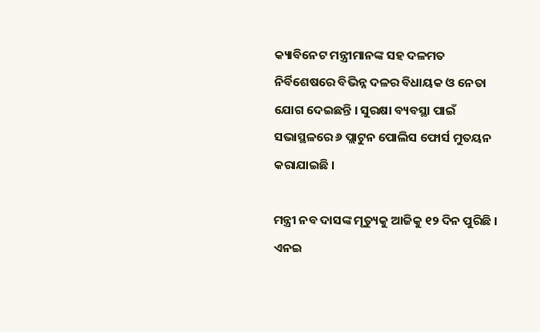କ୍ୟାବିନେଟ ମନ୍ତ୍ରୀମାନଙ୍କ ସହ ଦଳମତ ନିର୍ବିଶେଷରେ ବିଭିନ୍ନ ଦଳର ବିଧାୟକ ଓ ନେତା ଯୋଗ ଦେଇଛନ୍ତି । ସୁରକ୍ଷା ବ୍ୟବସ୍ଥା ପାଇଁ ସଭାସ୍ଥଳରେ ୬ ପ୍ଲାଟୁନ ପୋଲିସ ଫୋର୍ସ ମୁତୟନ କରାଯାଇଛି ।

ମନ୍ତ୍ରୀ ନବ ଦାସଙ୍କ ମୃତ୍ୟୁକୁ ଆଜିକୁ ୧୨ ଦିନ ପୁରିଛି । ଏନଇ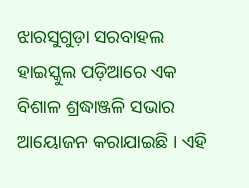ଝାରସୁଗୁଡ଼ା ସରବାହଲ ହାଇସ୍କୁଲ ପଡ଼ିଆରେ ଏକ ବିଶାଳ ଶ୍ରଦ୍ଧାଞ୍ଜଳି ସଭାର ଆୟୋଜନ କରାଯାଇଛି । ଏହି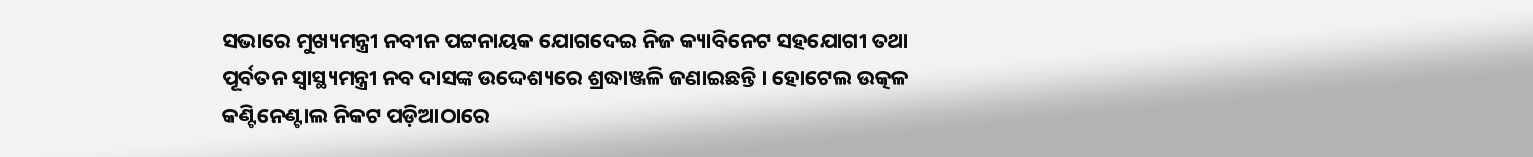ସଭାରେ ମୁଖ୍ୟମନ୍ତ୍ରୀ ନବୀନ ପଟ୍ଟନାୟକ ଯୋଗଦେଇ ନିଜ କ୍ୟାବିନେଟ ସହଯୋଗୀ ତଥା ପୂର୍ବତନ ସ୍ବାସ୍ଥ୍ୟମନ୍ତ୍ରୀ ନବ ଦାସଙ୍କ ଉଦ୍ଦେଶ୍ୟରେ ଶ୍ରଦ୍ଧାଞ୍ଜଳି ଜଣାଇଛନ୍ତି । ହୋଟେଲ ଉତ୍କଳ କଣ୍ଟିନେଣ୍ଟାଲ ନିକଟ ପଡ଼ିଆଠାରେ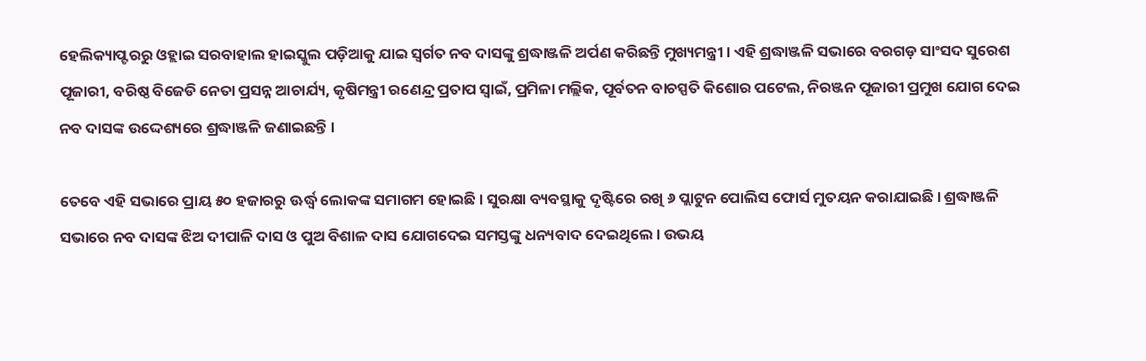ହେଲିକ୍ୟାପ୍ଟରରୁ ଓହ୍ଲାଇ ସରବାହାଲ ହାଇସ୍କୁଲ ପଡ଼ିଆକୁ ଯାଇ ସ୍ବର୍ଗତ ନବ ଦାସଙ୍କୁ ଶ୍ରଦ୍ଧାଞ୍ଜଳି ଅର୍ପଣ କରିଛନ୍ତି ମୁଖ୍ୟମନ୍ତ୍ରୀ । ଏହି ଶ୍ରଦ୍ଧାଞ୍ଜଳି ସଭାରେ ବରଗଡ଼ ସାଂସଦ ସୁରେଶ ପୂଜାରୀ, ବରିଷ୍ଠ ବିଜେଡି ନେତା ପ୍ରସନ୍ନ ଆଚାର୍ଯ୍ୟ, କୃଷିମନ୍ତ୍ରୀ ରଣେନ୍ଦ୍ର ପ୍ରତାପ ସ୍ବାଇଁ, ପ୍ରମିଳା ମଲ୍ଲିକ, ପୂର୍ବତନ ବାଚସ୍ପତି କିଶୋର ପଟେଲ, ନିରଞ୍ଜନ ପୂଜାରୀ ପ୍ରମୁଖ ଯୋଗ ଦେଇ ନବ ଦାସଙ୍କ ଉଦ୍ଦେଶ୍ୟରେ ଶ୍ରଦ୍ଧାଞ୍ଜଳି ଜଣାଇଛନ୍ତି ।

ତେବେ ଏହି ସଭାରେ ପ୍ରାୟ ୫୦ ହଜାରରୁ ଊର୍ଦ୍ଧ୍ବ ଲୋକଙ୍କ ସମାଗମ ହୋଇଛି । ସୁରକ୍ଷା ବ୍ୟବସ୍ଥାକୁ ଦୃଷ୍ଟିରେ ରଖି ୬ ପ୍ଲାଟୁନ ପୋଲିସ ଫୋର୍ସ ମୁତୟନ କରାଯାଇଛି । ଶ୍ରଦ୍ଧାଞ୍ଜଳି ସଭାରେ ନବ ଦାସଙ୍କ ଝିଅ ଦୀପାଳି ଦାସ ଓ ପୁଅ ବିଶାଳ ଦାସ ଯୋଗଦେଇ ସମସ୍ତଙ୍କୁ ଧନ୍ୟବାଦ ଦେଇଥିଲେ । ଉଭୟ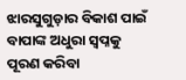ଝାରସୁଗୁଡ଼ାର ବିକାଶ ପାଇଁ ବାପାଙ୍କ ଅଧୁରା ସ୍ବପ୍ନକୁ ପୂରଣ କରିବା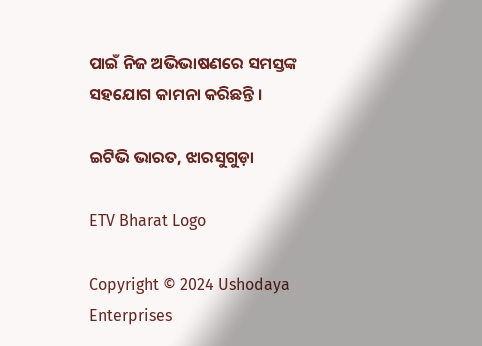ପାଇଁ ନିଜ ଅଭିଭାଷଣରେ ସମସ୍ତଙ୍କ ସହଯୋଗ କାମନା କରିଛନ୍ତି ।

ଇଟିଭି ଭାରତ, ଝାରସୁଗୁଡ଼ା

ETV Bharat Logo

Copyright © 2024 Ushodaya Enterprises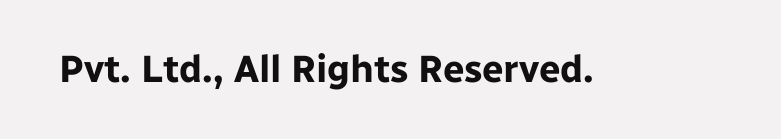Pvt. Ltd., All Rights Reserved.